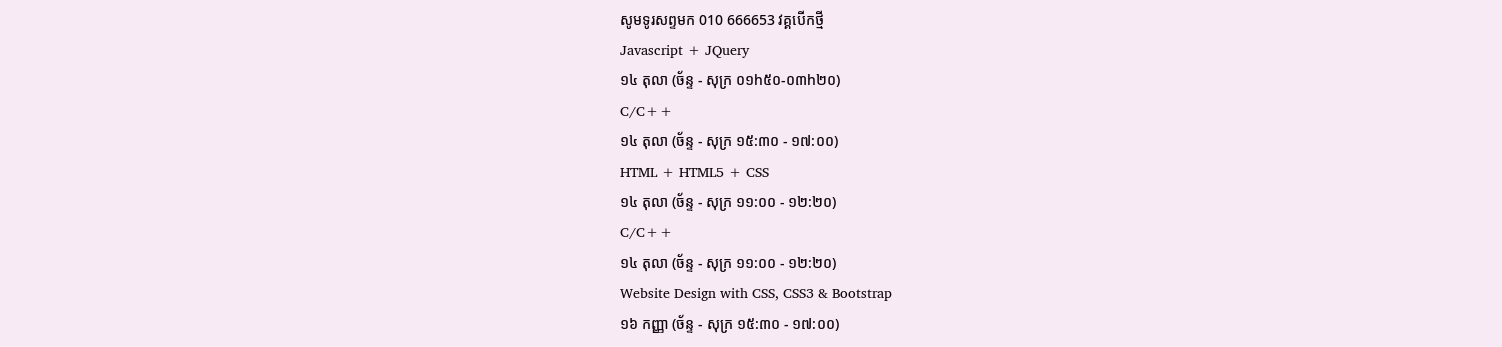សូមទូរសព្ទមក 010 666653 វគ្គបើកថ្មី
Javascript + JQuery
១៤ តុលា (ច័ន្ទ - សុក្រ ០១h៥០-០៣h២០)
C/C++
១៤ តុលា (ច័ន្ទ - សុក្រ ១៥:៣០ - ១៧:០០)
HTML + HTML5 + CSS
១៤ តុលា (ច័ន្ទ - សុក្រ ១១:០០ - ១២:២០)
C/C++
១៤ តុលា (ច័ន្ទ - សុក្រ ១១:០០ - ១២:២០)
Website Design with CSS, CSS3 & Bootstrap
១៦ កញ្ញា (ច័ន្ទ - សុក្រ ១៥:៣០ - ១៧:០០)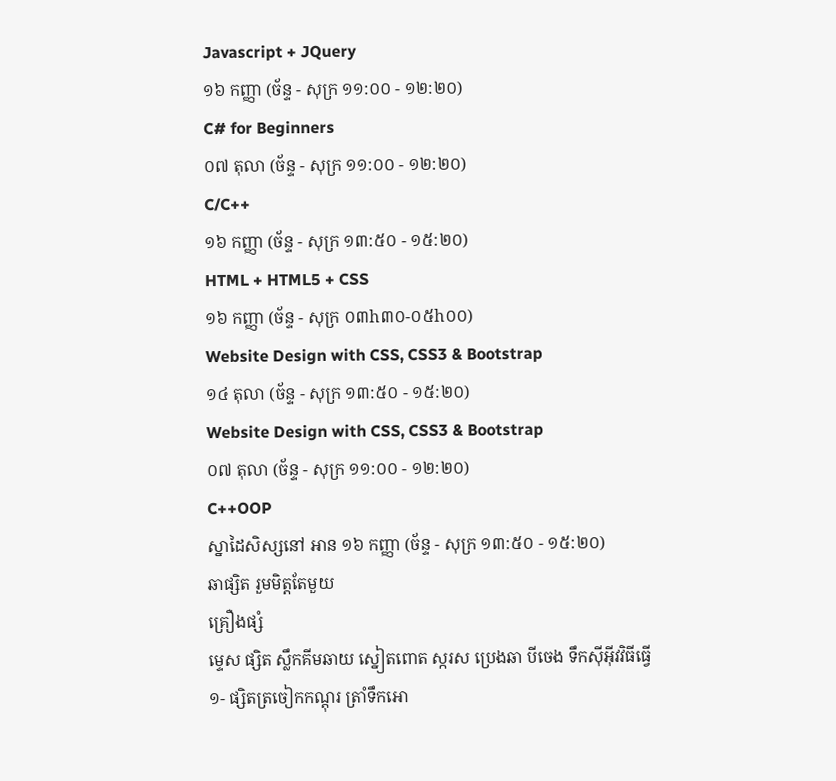Javascript + JQuery
១៦ កញ្ញា (ច័ន្ទ - សុក្រ ១១:០០ - ១២:២០)
C# for Beginners
០៧ តុលា (ច័ន្ទ - សុក្រ ១១:០០ - ១២:២០)
C/C++
១៦ កញ្ញា (ច័ន្ទ - សុក្រ ១៣:៥០ - ១៥:២០)
HTML + HTML5 + CSS
១៦ កញ្ញា (ច័ន្ទ - សុក្រ ០៣h៣០-០៥h០០)
Website Design with CSS, CSS3 & Bootstrap
១៤ តុលា (ច័ន្ទ - សុក្រ ១៣:៥០ - ១៥:២០)
Website Design with CSS, CSS3 & Bootstrap
០៧ តុលា (ច័ន្ទ - សុក្រ ១១:០០ - ១២:២០)
C++OOP
ស្នាដៃសិស្សនៅ អាន ១៦ កញ្ញា (ច័ន្ទ - សុក្រ ១៣:៥០ - ១៥:២០)
ឆាផ្សិត រួមមិត្តតែមួយ
គ្រឿងផ្សំ
ម្ទេស ផ្សិត ស្លឹកគីមឆាយ ស្នៀតពោត ស្ករស ប្រេងឆា បីចេង ទឹកស៊ីអ៊ីវវិធីធ្វើ
១- ផ្សិតត្រចៀកកណ្តុរ ត្រាំទឹកអោ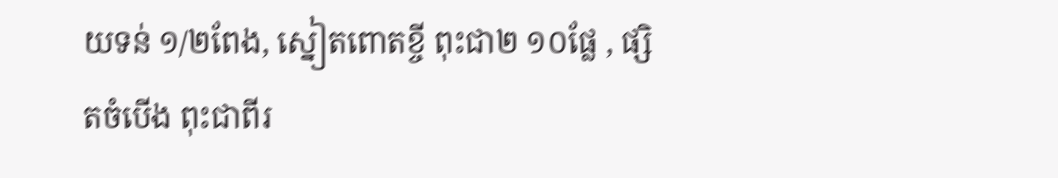យទន់ ១/២ពែង, ស្នៀតពោតខ្ចី ពុះជា២ ១០ផ្លែ , ផ្សិតចំបើង ពុះជាពីរ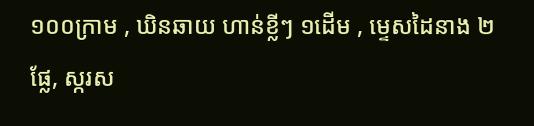១០០ក្រាម , ឃិនឆាយ ហាន់ខ្លីៗ ១ដើម , ម្ទេសដៃនាង ២ផ្លែ, ស្ករស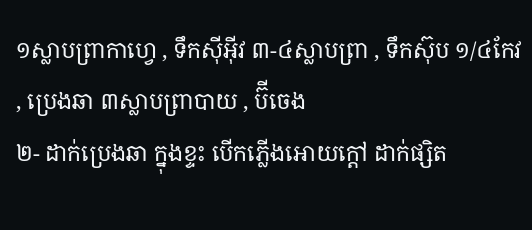១ស្លាបព្រាកាហ្វេ , ទឹកស៊ីអ៊ីវ ៣-៤ស្លាបព្រា , ទឹកស៊ុប ១/៤កែវ , ប្រេងឆា ៣ស្លាបព្រាបាយ , ប៊ីចេង
២- ដាក់ប្រេងឆា ក្នុងខ្ទះ បើកភ្លើងអោយក្តៅ ដាក់ផ្សិត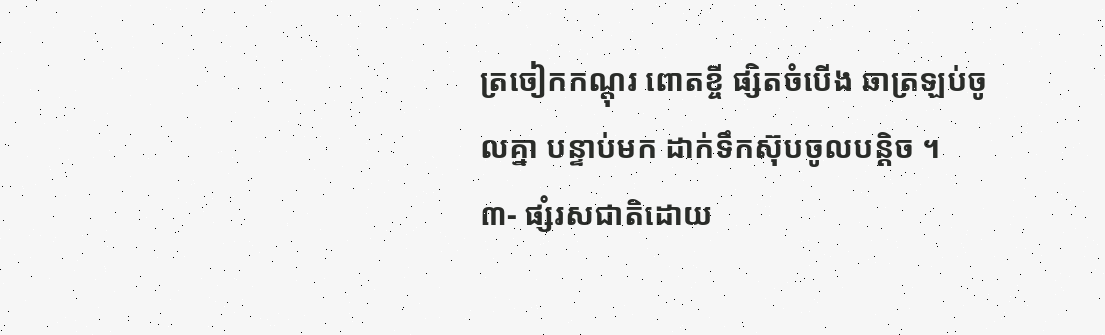ត្រចៀកកណ្តុរ ពោតខ្ចី ផ្សិតចំបើង ឆាត្រឡប់ចូលគ្នា បន្ទាប់មក ដាក់ទឹកស៊ុបចូលបន្តិច ។
៣- ផ្សំរសជាតិដោយ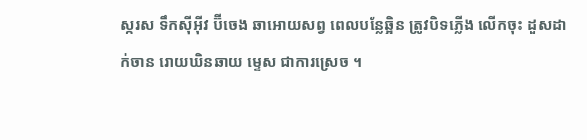ស្ករស ទឹកស៊ីអ៊ីវ ប៊ីចេង ឆាអោយសព្វ ពេលបន្លែឆ្អិន ត្រូវបិទភ្លើង លើកចុះ ដួសដាក់ចាន រោយឃិនឆាយ ម្ទេស ជាការស្រេច ។